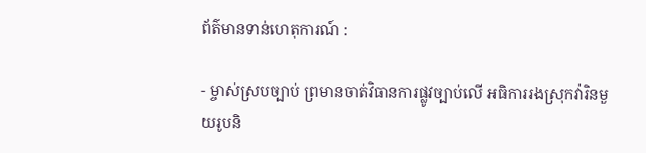ព័ត៌មានទាន់ហេតុការណ៍ :

- ម្ចាស់ស្របច្បាប់ ព្រមានចាត់វិធានការផ្លូវច្បាប់លើ អធិការរងស្រុកវ៉ារិនមួយរូបនិ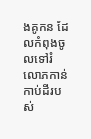ងគូកន ដែលកំពុងចូលទៅរំលោភកាន់កាប់ដីរបស់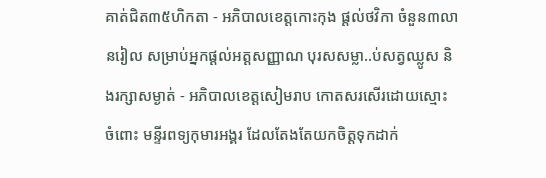គាត់ជិត៣៥ហិកតា - អភិបាលខេត្តកោះកុង ផ្ដល់ថវិកា ចំនួន៣លានរៀល សម្រាប់អ្នកផ្ដល់អត្តសញ្ញាណ បុរសសម្លា..ប់សត្វឈ្លូស និងរក្សាសម្ងាត់ - អភិបាលខេត្តសៀមរាប កោតសរសើរដោយស្មោះ ចំពោះ មន្ទីរពទ្យកុមារអង្គរ ដែលតែងតែយកចិត្តទុកដាក់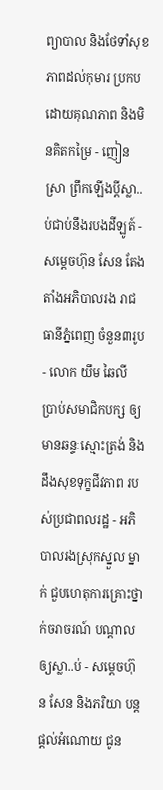ព្យាបាល និងថែទាំសុខភាពដល់កុមារ ប្រកបដោយគុណភាព និងមិនគិតកម្រៃ - ញៀនស្រា ព្រឹកឡើងប្ដីស្លា..ប់ជាប់នឹងរបងដីឡូត៍ - សម្តេចហ៊ុន សែន តែងតាំងអភិបាលរង រាជធានីភ្នំពេញ ចំនួន៣រូប - លោក យឹម ឆៃលី ប្រាប់សមាជិកបក្ស ឲ្យមានឆន្ទៈស្មោះត្រង់ និងដឹងសុខទុក្ខជីវភាព របស់ប្រជាពលរដ្ឋ - អភិបាលរងស្រុកស្នួល ម្នាក់ ជួបហេតុការគ្រោះថ្នាក់ចរាចរណ៍ បណ្ដាលឲ្យស្លា..ប់ - សម្ដេចហ៊ុន សែន និងភរិយា បន្ដផ្ដល់អំណោយ ជូន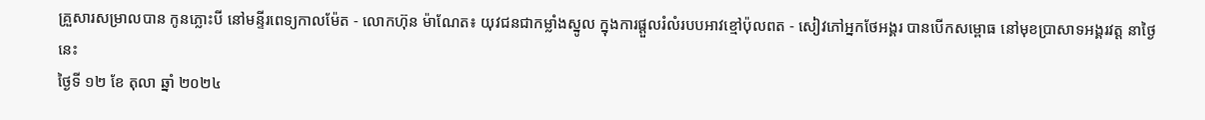គ្រួសារសម្រាលបាន កូនភ្លោះបី នៅមន្ទីរពេទ្យកាលម៉ែត - លោកហ៊ុន ម៉ាណែត៖ យុវជនជាកម្លាំងស្នូល ក្នុងការផ្តួលរំលំរបបអាវខ្មៅប៉ុលពត - សៀវភៅអ្នកថែអង្គរ បានបើកសម្ពោធ នៅមុខប្រាសាទអង្គរវត្ត នាថ្ងៃនេះ
ថ្ងៃទី ១២ ខែ តុលា ឆ្នាំ ២០២៤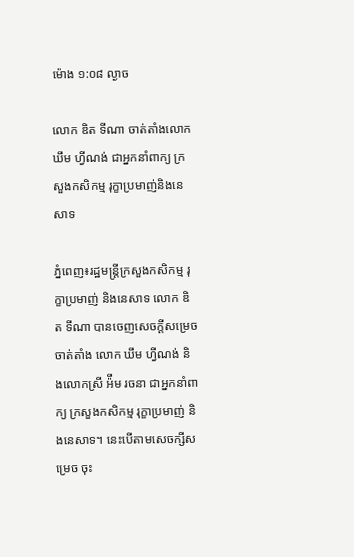ម៉ោង ១:០៨ ល្ងាច

លោក ឌិត ទីណា ចាត់តាំងលោក ឃឹម ហ្វីណង់ ជាអ្នកនាំពាក្យ ក្រសួងកសិកម្ម រុក្ខាប្រមាញ់និងនេសាទ

ភ្នំពេញ៖រដ្ឋមន្ត្រីក្រសួងកសិកម្ម រុក្ខាប្រមាញ់ និងនេសាទ លោក ឌិត ទីណា បានចេញសេចក្ដីសម្រេចចាត់តាំង លោក ឃឹម ហ្វីណង់ និងលោកស្រី អ៉ឹម រចនា ជាអ្នកនាំពាក្យ ក្រសួងកសិកម្ម រុក្ខាប្រមាញ់ និងនេសាទ។ នេះបើតាមសេចក្សីសម្រេច ចុះ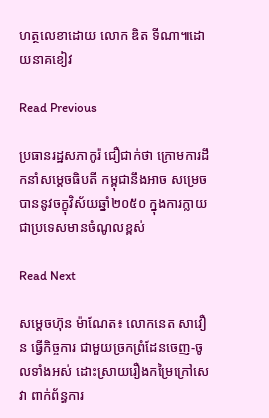ហត្ថលេខាដោយ លោក ឌិត ទីណា៕ដោយនាគខៀវ

Read Previous

ប្រធានរដ្ឋសភាកូរ៉ ជឿជាក់ថា ក្រោមការដឹកនាំសម្ដេចធិបតី កម្ពុជានឹងអាច សម្រេចបាននូវចក្ខុវិស័យឆ្នាំ២០៥០ ក្នុងការក្លាយជាប្រទេសមានចំណូលខ្ពស់

Read Next

សម្តេចហ៊ុន ម៉ាណែត៖ លោកនេត សាវឿន ធ្វើកិច្ចការ ជាមួយច្រកព្រំដែនចេញ-ចូលទាំងអស់ ដោះស្រាយរឿងកម្រៃក្រៅសេវា ពាក់ព័ន្ធការ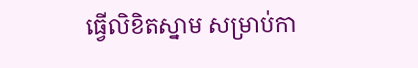ធ្វើលិខិតស្នាម សម្រាប់កា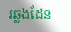រឆ្លងដែន